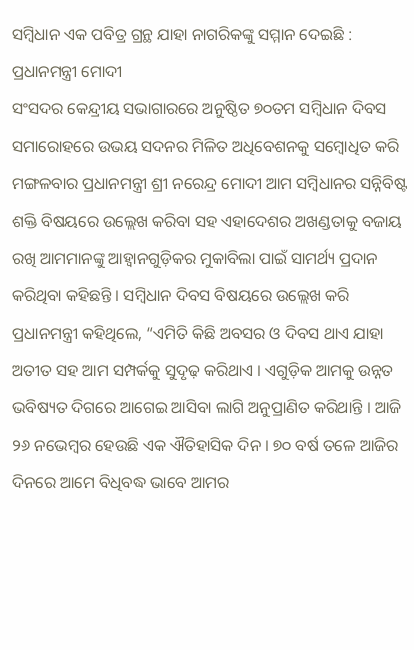ସମ୍ବିଧାନ ଏକ ପବିତ୍ର ଗ୍ରନ୍ଥ ଯାହା ନାଗରିକଙ୍କୁ ସମ୍ମାନ ଦେଇଛି : ପ୍ରଧାନମନ୍ତ୍ରୀ ମୋଦୀ
ସଂସଦର କେନ୍ଦ୍ରୀୟ ସଭାଗାରରେ ଅନୁଷ୍ଠିତ ୭୦ତମ ସମ୍ବିଧାନ ଦିବସ ସମାରୋହରେ ଉଭୟ ସଦନର ମିଳିତ ଅଧିବେଶନକୁ ସମ୍ବୋଧିତ କରି ମଙ୍ଗଳବାର ପ୍ରଧାନମନ୍ତ୍ରୀ ଶ୍ରୀ ନରେନ୍ଦ୍ର ମୋଦୀ ଆମ ସମ୍ବିଧାନର ସନ୍ନିବିଷ୍ଟ ଶକ୍ତି ବିଷୟରେ ଉଲ୍ଲେଖ କରିବା ସହ ଏହାଦେଶର ଅଖଣ୍ଡତାକୁ ବଜାୟ ରଖି ଆମମାନଙ୍କୁ ଆହ୍ୱାନଗୁଡ଼ିକର ମୁକାବିଲା ପାଇଁ ସାମର୍ଥ୍ୟ ପ୍ରଦାନ କରିଥିବା କହିଛନ୍ତି । ସମ୍ବିଧାନ ଦିବସ ବିଷୟରେ ଉଲ୍ଲେଖ କରି ପ୍ରଧାନମନ୍ତ୍ରୀ କହିଥିଲେ, “ଏମିତି କିଛି ଅବସର ଓ ଦିବସ ଥାଏ ଯାହା ଅତୀତ ସହ ଆମ ସମ୍ପର୍କକୁ ସୁଦୃଢ଼ କରିଥାଏ । ଏଗୁଡ଼ିକ ଆମକୁ ଉନ୍ନତ ଭବିଷ୍ୟତ ଦିଗରେ ଆଗେଇ ଆସିବା ଲାଗି ଅନୁପ୍ରାଣିତ କରିଥାନ୍ତି । ଆଜି ୨୬ ନଭେମ୍ବର ହେଉଛି ଏକ ଐତିହାସିକ ଦିନ । ୭୦ ବର୍ଷ ତଳେ ଆଜିର ଦିନରେ ଆମେ ବିଧିବଦ୍ଧ ଭାବେ ଆମର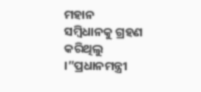ମହାନ ସମ୍ବିଧାନକୁ ଗ୍ରହଣ କରିଥିଲୁ ।”ପ୍ରଧାନମନ୍ତ୍ରୀ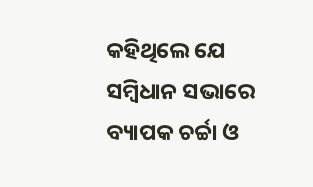କହିଥିଲେ ଯେ ସମ୍ବିଧାନ ସଭାରେ ବ୍ୟାପକ ଚର୍ଚ୍ଚା ଓ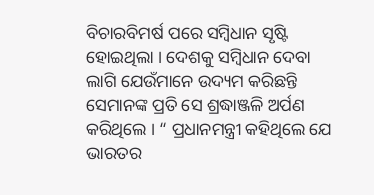ବିଚାରବିମର୍ଷ ପରେ ସମ୍ବିଧାନ ସୃଷ୍ଟି ହୋଇଥିଲା । ଦେଶକୁ ସମ୍ବିଧାନ ଦେବା ଲାଗି ଯେଉଁମାନେ ଉଦ୍ୟମ କରିଛନ୍ତି ସେମାନଙ୍କ ପ୍ରତି ସେ ଶ୍ରଦ୍ଧାଞ୍ଜଳି ଅର୍ପଣ କରିଥିଲେ । “ ପ୍ରଧାନମନ୍ତ୍ରୀ କହିଥିଲେ ଯେ ଭାରତର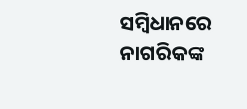ସମ୍ବିଧାନରେ ନାଗରିକଙ୍କ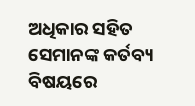ଅଧିକାର ସହିତ ସେମାନଙ୍କ କର୍ତବ୍ୟ ବିଷୟରେ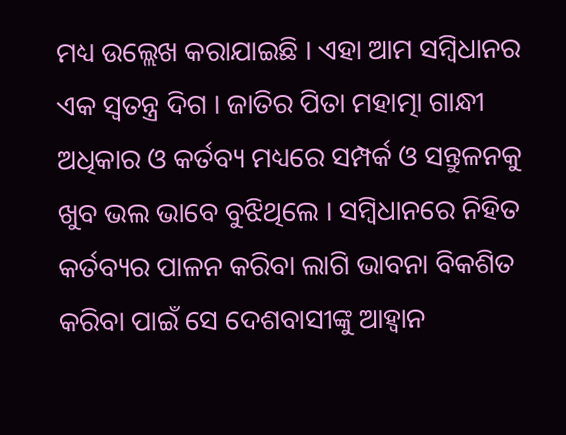ମଧ୍ୟ ଉଲ୍ଲେଖ କରାଯାଇଛି । ଏହା ଆମ ସମ୍ବିଧାନର ଏକ ସ୍ୱତନ୍ତ୍ର ଦିଗ । ଜାତିର ପିତା ମହାତ୍ମା ଗାନ୍ଧୀ ଅଧିକାର ଓ କର୍ତବ୍ୟ ମଧ୍ୟରେ ସମ୍ପର୍କ ଓ ସନ୍ତୁଳନକୁ ଖୁବ ଭଲ ଭାବେ ବୁଝିଥିଲେ । ସମ୍ବିଧାନରେ ନିହିତ କର୍ତବ୍ୟର ପାଳନ କରିବା ଲାଗି ଭାବନା ବିକଶିତ କରିବା ପାଇଁ ସେ ଦେଶବାସୀଙ୍କୁ ଆହ୍ୱାନ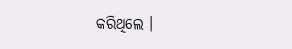କରିଥିଲେ ।